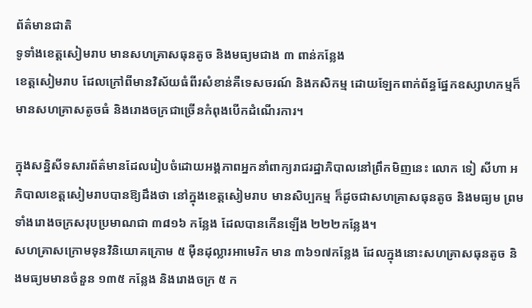ព័ត៌មានជាតិ
ទូទាំងខេត្តសៀមរាប មានសហគ្រាសធុនតូច និងមធ្យមជាង ៣ ពាន់កន្លែង
ខេត្តសៀមរាប ដែលក្រៅពីមានវិស័យធំពីរសំខាន់គឺទេសចរណ៍ និងកសិកម្ម ដោយឡែកពាក់ព័ន្ធផ្នែកឧស្សាហកម្មក៏មានសហគ្រាសតូចធំ និងរោងចក្រជាច្រើនកំពុងបើកដំណើរការ។

ក្នុងសន្និសីទសារព័ត៌មានដែលរៀបចំដោយអង្គភាពអ្នកនាំពាក្យរាជរដ្ឋាភិបាលនៅព្រឹកមិញនេះ លោក ទៀ សីហា អភិបាលខេត្តសៀមរាបបានឱ្យដឹងថា នៅក្នុងខេត្តសៀមរាប មានសិប្បកម្ម ក៏ដូចជាសហគ្រាសធុនតូច និងមធ្យម ព្រមទាំងរោងចក្រសរុបប្រមាណជា ៣៨១៦ កន្លែង ដែលបានកើនឡើង ២២២កន្លែង។
សហគ្រាសក្រោមទុនវិនិយោគក្រោម ៥ ម៉ឺនដុល្លារអាមេរិក មាន ៣៦១៧កន្លែង ដែលក្នុងនោះសហគ្រាសធុនតូច និងមធ្យមមានចំនួន ១៣៥ កន្លែង និងរោងចក្រ ៥ ក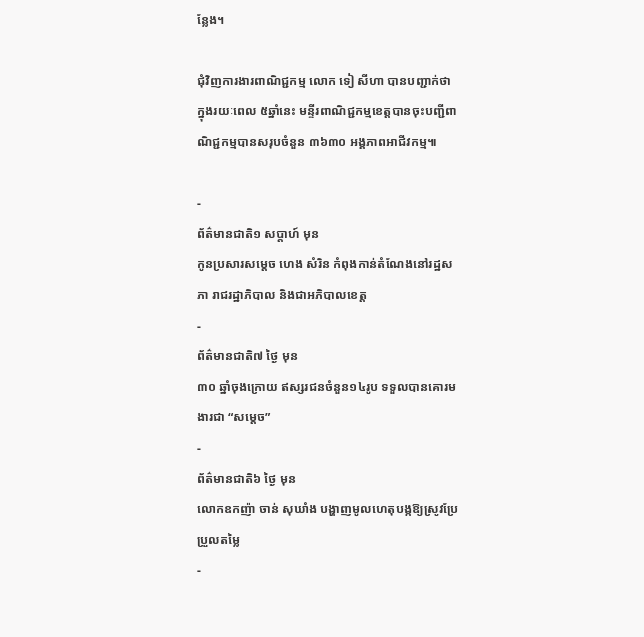ន្លែង។

ជុំវិញការងារពាណិជ្ជកម្ម លោក ទៀ សីហា បានបញ្ជាក់ថា ក្នុងរយៈពេល ៥ឆ្នាំនេះ មន្ទីរពាណិជ្ជកម្មខេត្តបានចុះបញ្ជីពាណិជ្ជកម្មបានសរុបចំនួន ៣៦៣០ អង្គភាពអាជីវកម្ម៕

-
ព័ត៌មានជាតិ១ សប្តាហ៍ មុន
កូនប្រសារសម្ដេច ហេង សំរិន កំពុងកាន់តំណែងនៅរដ្ឋសភា រាជរដ្ឋាភិបាល និងជាអភិបាលខេត្ត
-
ព័ត៌មានជាតិ៧ ថ្ងៃ មុន
៣០ ឆ្នាំចុងក្រោយ ឥស្សរជនចំនួន១៤រូប ទទួលបានគោរមងារជា “សម្ដេច”
-
ព័ត៌មានជាតិ៦ ថ្ងៃ មុន
លោកឧកញ៉ា ចាន់ សុឃាំង បង្ហាញមូលហេតុបង្កឱ្យស្រូវប្រែប្រួលតម្លៃ
-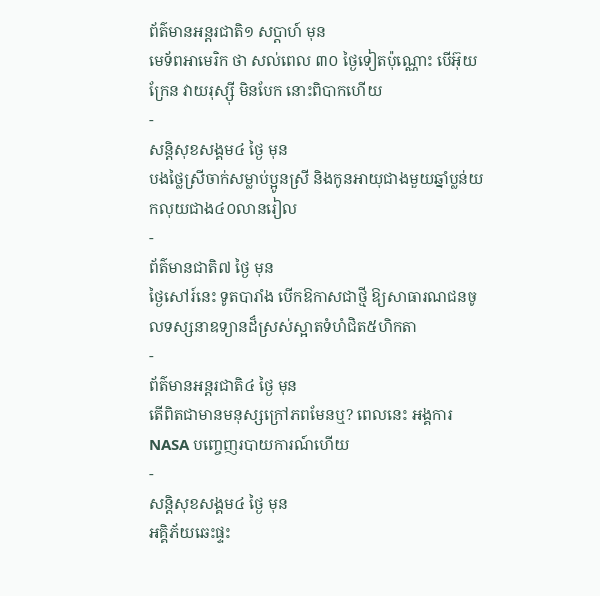ព័ត៌មានអន្ដរជាតិ១ សប្តាហ៍ មុន
មេទ័ពអាមេរិក ថា សល់ពេល ៣០ ថ្ងៃទៀតប៉ុណ្ណោះ បើអ៊ុយក្រែន វាយរុស្ស៊ី មិនបែក នោះពិបាកហើយ
-
សន្តិសុខសង្គម៤ ថ្ងៃ មុន
បងថ្លៃស្រីចាក់សម្លាប់ប្អូនស្រី និងកូនអាយុជាងមួយឆ្នាំប្លន់យកលុយជាង៤០លានរៀល
-
ព័ត៌មានជាតិ៧ ថ្ងៃ មុន
ថ្ងៃសៅរ៍នេះ ទូតបារាំង បើកឱកាសជាថ្មី ឱ្យសាធារណជនចូលទស្សនាឧទ្យានដ៏ស្រស់ស្អាតទំហំជិត៥ហិកតា
-
ព័ត៌មានអន្ដរជាតិ៤ ថ្ងៃ មុន
តើពិតជាមានមនុស្សក្រៅភពមែនឬ? ពេលនេះ អង្គការ NASA បញ្ចេញរបាយការណ៍ហើយ
-
សន្តិសុខសង្គម៤ ថ្ងៃ មុន
អគ្គិភ័យឆេះផ្ទះ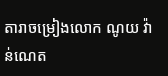តារាចម្រៀងលោក ណូយ វ៉ាន់ណេត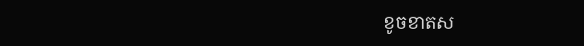ខូចខាតស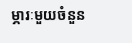ម្ភារៈមួយចំនួន